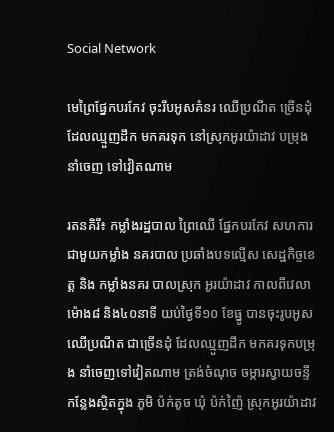Social Network

មេព្រៃផ្នែកបរកែវ ចុះរឹបអូសគំនរ ឈើប្រណីត ច្រើនដុំ ដែលឈ្មួញដឹក មកគរទុក នៅស្រុកអូរយ៉ាដាវ បម្រុងនាំចេញ ទៅវៀតណាម

រតនគិរី៖ កម្លាំងរដ្ឋបាល ព្រៃឈើ ផ្នែកបរកែវ សហការ ជាមួយកម្លាំង នគរបាល ប្រឆាំងបទល្មើស សេដ្ឋកិច្ចខេត្ត និង កម្លាំងនគរ បាលស្រុក អូរយ៉ាដាវ កាលពីវេលា ម៉ោង៨ និង៤០នាទី យប់ថ្ងៃទី១០ ខែធ្នូ បានចុះរូបអូស ឈើប្រណីត ជាច្រើនដុំ ដែលឈ្មួញដឹក មកគរទុកបម្រុង នាំចេញទៅវៀតណាម ត្រង់ចំណុច ចម្ការស្វាយចន្ទី កន្លែងស្ថិតក្នុង ភូមិ ប៉ក់តូច ឃុំ ប៉ក់ញ៉ៃ ស្រុកអូរយ៉ាដាវ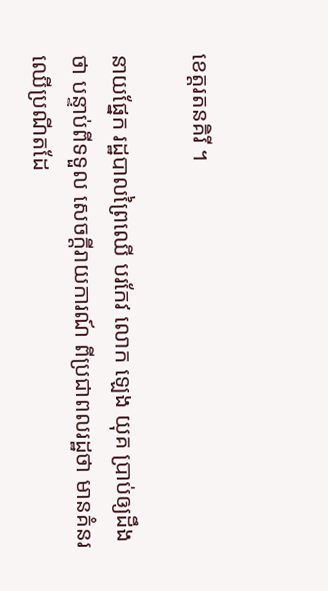ខេត្តរតនគិរី ។

នាយផ្នែក រដ្ឋបាលព្រៃឈើ បរកែវ លោក ឡេង យុគ ប្រាប់ឲ្យដឹងថា បន្ទាប់ពីទទួល សេចក្តីរាយការណ៍ ពីប្រជាពលរដ្ឋថា មានគំនរ ឈើប្រណីតដែ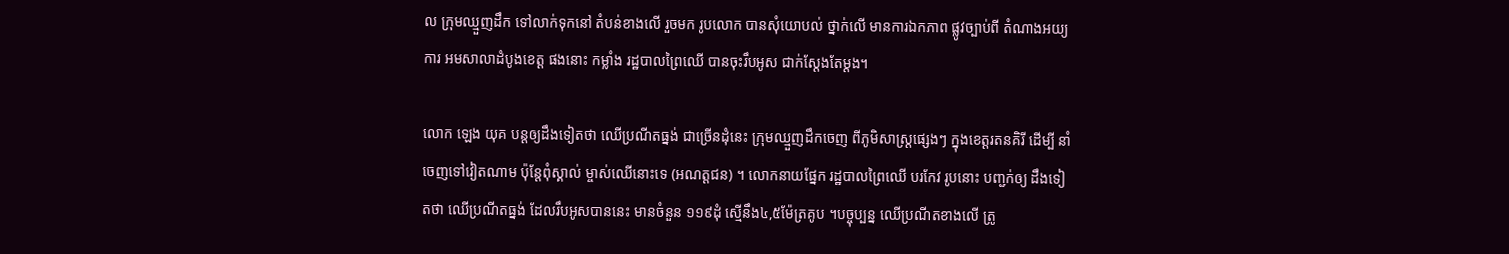ល ក្រុមឈ្មួញដឹក ទៅលាក់ទុកនៅ តំបន់ខាងលើ រួចមក រូបលោក បានសុំយោបល់ ថ្នាក់លើ មានការឯកភាព ផ្លូវច្បាប់ពី តំណាងអយ្យការ អមសាលាដំបូងខេត្ត ផងនោះ កម្លាំង រដ្ឋបាលព្រៃឈើ បានចុះរឹបអូស ជាក់ស្តែងតែម្តង។

លោក ឡេង យុគ បន្តឲ្យដឹងទៀតថា ឈើប្រណីតធ្នង់ ជាច្រើនដុំនេះ ក្រុមឈ្មួញដឹកចេញ ពីភូមិសាស្ត្រផ្សេងៗ ក្នុងខេត្តរតនគិរី ដើម្បី នាំចេញទៅវៀតណាម ប៉ុន្តែពុំស្គាល់ ម្ចាស់ឈើនោះទេ (អណត្តជន) ។ លោកនាយផ្នែក រដ្ឋបាលព្រៃឈើ បរកែវ រូបនោះ បញ្ជក់ឲ្យ ដឹងទៀតថា ឈើប្រណីតធ្នង់ ដែលរឹបអូសបាននេះ មានចំនួន ១១៩ដុំ ស្មើនឹង៤,៥ម៉ែត្រគូប ។បច្ចុប្បន្ន ឈើប្រណីតខាងលើ ត្រូ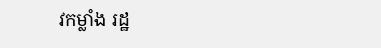វកម្លាំង រដ្ឋ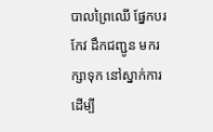បាលព្រៃឈើ ផ្នែកបរកែវ ដឹកជញ្ជូន មករក្សាទុក នៅស្នាក់ការ ដើម្បី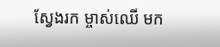ស្វែងរក ម្ចាស់ឈើ មក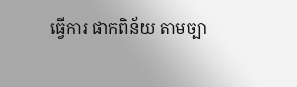ធ្វើការ ផាកពិន័យ តាមច្បា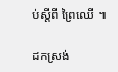ប់ស្តីពី ព្រៃឈើ ៕

ដកស្រង់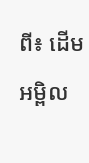ពី៖ ដើមអម្ពិល